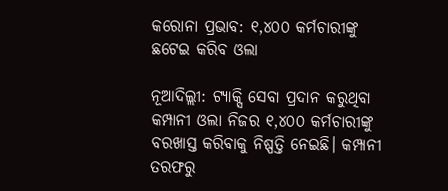କରୋନା ପ୍ରଭାବ: ୧,୪୦୦ କର୍ମଚାରୀଙ୍କୁ ଛଟେଇ କରିବ ଓଲା

ନୂଆଦିଲ୍ଲୀ: ଟ୍ୟାକ୍ସି ସେବା ପ୍ରଦାନ କରୁଥିବା କମ୍ପାନୀ ଓଲା ନିଜର ୧,୪୦୦ କର୍ମଚାରୀଙ୍କୁ ବରଖାସ୍ତ କରିବାକୁ ନିଷ୍ପତ୍ତି ନେଇଛି। କମ୍ପାନୀ ତରଫରୁ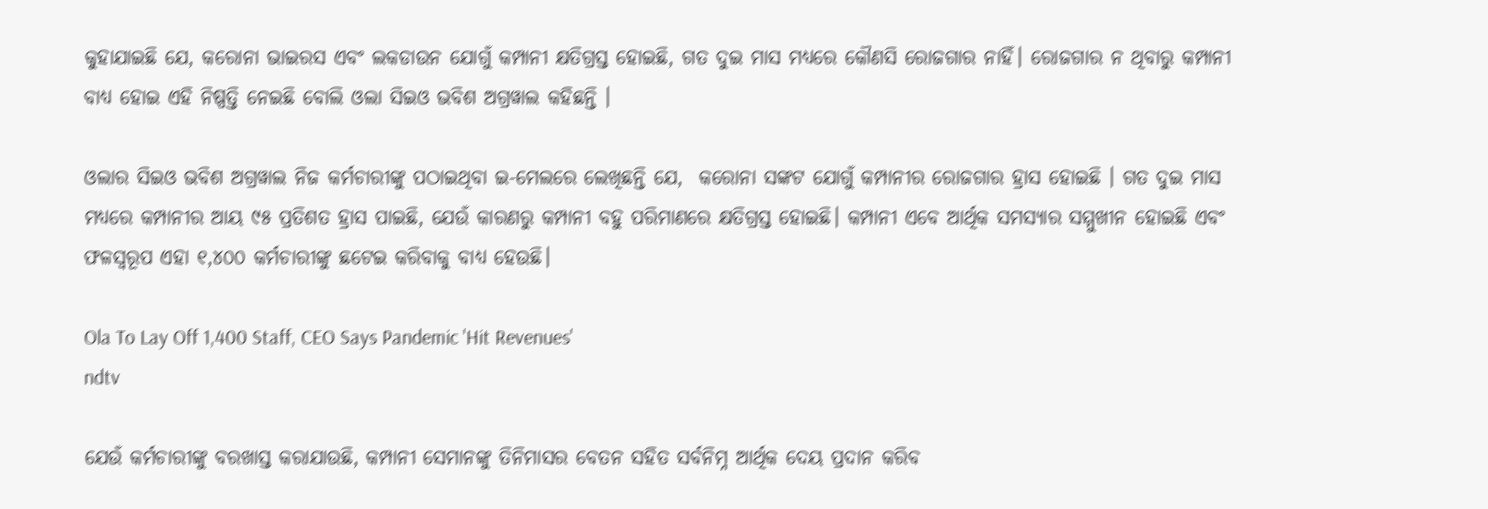କୁହାଯାଇଛି ଯେ, କରୋନା ଭାଇରସ ଏବଂ ଲକଡାଉନ ଯୋଗୁଁ କମ୍ପାନୀ କ୍ଷତିଗ୍ରସ୍ତ ହୋଇଛି, ଗତ ଦୁଇ ମାସ ମଧ୍ୟରେ କୌଣସି ରୋଜଗାର ନାହିଁ। ରୋଜଗାର ନ ଥିବାରୁ କମ୍ପାନୀ ବାଧ୍ୟ ହୋଇ ଏହି ନିଷ୍ପତ୍ତି ନେଇଛି ବୋଲି ଓଲା ସିଇଓ ଭବିଶ ଅଗ୍ରୱାଲ କହିଛନ୍ତି ।

ଓଲାର ସିଇଓ ଭବିଶ ଅଗ୍ରୱାଲ ନିଜ କର୍ମଚାରୀଙ୍କୁ ପଠାଇଥିବା ଇ-ମେଲରେ ଲେଖିଛନ୍ତି ଯେ,  କରୋନା ସଙ୍କଟ ଯୋଗୁଁ କମ୍ପାନୀର ରୋଜଗାର ହ୍ରାସ ହୋଇଛି । ଗତ ଦୁଇ ମାସ ମଧ୍ୟରେ କମ୍ପାନୀର ଆୟ ୯୫ ପ୍ରତିଶତ ହ୍ରାସ ପାଇଛି, ଯେଉଁ କାରଣରୁ କମ୍ପାନୀ ବହୁ ପରିମାଣରେ କ୍ଷତିଗ୍ରସ୍ତ ହୋଇଛି। କମ୍ପାନୀ ଏବେ ଆର୍ଥିକ ସମସ୍ୟାର ସମ୍ମୁଖୀନ ହୋଇଛି ଏବଂ ଫଳସ୍ୱରୂପ ଏହା ୧,୪୦୦ କର୍ମଚାରୀଙ୍କୁ ଛଟେଇ କରିବାକୁ ବାଧ୍ୟ ହେଉଛି।

Ola To Lay Off 1,400 Staff, CEO Says Pandemic 'Hit Revenues'
ndtv

ଯେଉଁ କର୍ମଚାରୀଙ୍କୁ ବରଖାସ୍ତ କରାଯାଉଛି, କମ୍ପାନୀ ସେମାନଙ୍କୁ ତିନିମାସର ବେତନ ସହିତ ସର୍ବନିମ୍ନ ଆର୍ଥିକ ଦେୟ ପ୍ରଦାନ କରିବ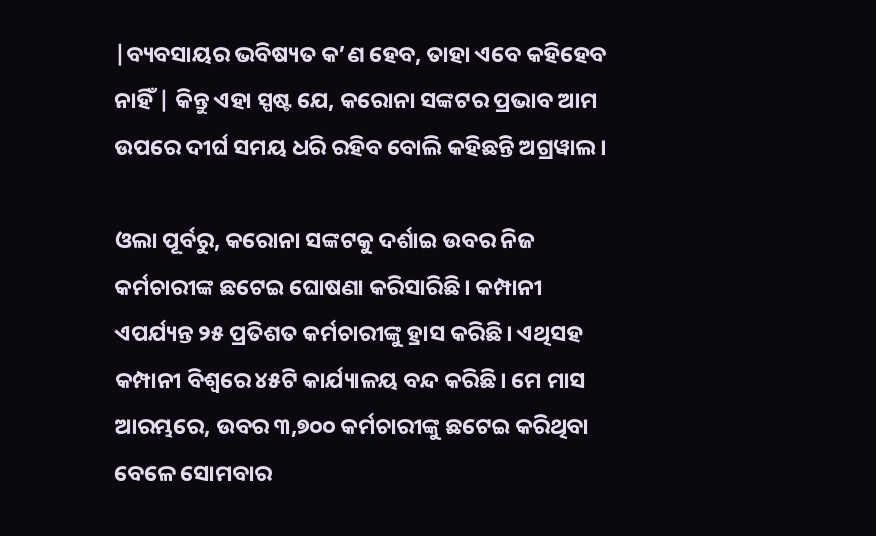|ବ୍ୟବସାୟର ଭବିଷ୍ୟତ କ’ଣ ହେବ, ତାହା ଏବେ କହିହେବ ନାହିଁ | କିନ୍ତୁ ଏହା ସ୍ପଷ୍ଟ ଯେ, କରୋନା ସଙ୍କଟର ପ୍ରଭାବ ଆମ ଉପରେ ଦୀର୍ଘ ସମୟ ଧରି ରହିବ ବୋଲି କହିଛନ୍ତି ଅଗ୍ରୱାଲ ।

ଓଲା ପୂର୍ବରୁ, କରୋନା ସଙ୍କଟକୁ ଦର୍ଶାଇ ଉବର ନିଜ କର୍ମଚାରୀଙ୍କ ଛଟେଇ ଘୋଷଣା କରିସାରିଛି। କମ୍ପାନୀ ଏପର୍ଯ୍ୟନ୍ତ ୨୫ ପ୍ରତିଶତ କର୍ମଚାରୀଙ୍କୁ ହ୍ରାସ କରିଛି। ଏଥିସହ କମ୍ପାନୀ ବିଶ୍ୱରେ ୪୫ଟି କାର୍ଯ୍ୟାଳୟ ବନ୍ଦ କରିଛି। ମେ ମାସ ଆରମ୍ଭରେ, ଉବର ୩,୭୦୦ କର୍ମଚାରୀଙ୍କୁ ଛଟେଇ କରିଥିବା ବେଳେ ସୋମବାର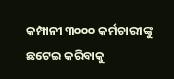କମ୍ପାନୀ ୩୦୦୦ କର୍ମଚାରୀଙ୍କୁ ଛଟେଇ କରିବାକୁ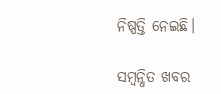ନିଷ୍ପତ୍ତି ନେଇଛି।

ସମ୍ବନ୍ଧିତ ଖବର